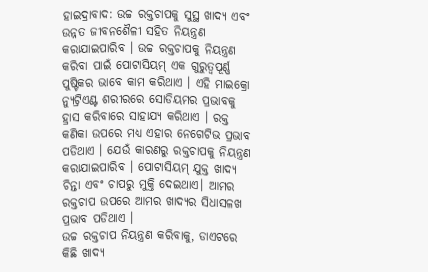ହାଇଦ୍ରାବାଦ: ଉଚ୍ଚ ରକ୍ତଚାପକୁ ସୁସ୍ଥ ଖାଦ୍ୟ ଏବଂ ଉନ୍ନତ ଜୀବନଶୈଳୀ ସହିତ ନିୟନ୍ତ୍ରଣ କରାଯାଇପାରିବ । ଉଚ୍ଚ ରକ୍ତଚାପକୁ ନିୟନ୍ତ୍ରଣ କରିବା ପାଇଁ ପୋଟାସିୟମ୍ ଏକ ଗୁରୁତ୍ୱପୂର୍ଣ୍ଣ ପୁଷ୍ଟିକର ଭାବେ କାମ କରିଥାଏ । ଏହି ମାଇକ୍ରୋ ନ୍ୟୁଟ୍ରିଏଣ୍ଟ ଶରୀରରେ ସୋଡିୟମର ପ୍ରଭାବକୁ ହ୍ରାସ କରିବାରେ ସାହାଯ୍ୟ କରିଥାଏ । ରକ୍ତ କଣିକା ଉପରେ ମଧ୍ୟ ଏହାର ନେଗେଟିଭ ପ୍ରଭାବ ପଡିଥାଏ । ଯେଉଁ କାରଣରୁ ରକ୍ତଚାପକୁ ନିୟନ୍ତ୍ରଣ କରାଯାଇପାରିବ । ପୋଟାସିୟମ୍ ଯୁକ୍ତ ଖାଦ୍ୟ ଚିନ୍ତା ଏବଂ ଚାପରୁ ମୁକ୍ତି ଦେଇଥାଏ। ଆମର ରକ୍ତଚାପ ଉପରେ ଆମର ଖାଦ୍ୟର ସିଧାସଳଖ ପ୍ରଭାବ ପଡିଥାଏ ।
ଉଚ୍ଚ ରକ୍ତଚାପ ନିୟନ୍ତ୍ରଣ କରିବାକୁ, ଡାଏଟରେ କିଛି ଖାଦ୍ୟ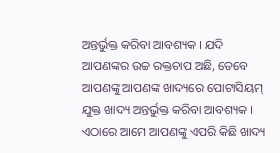ଅନ୍ତର୍ଭୁକ୍ତ କରିବା ଆବଶ୍ୟକ । ଯଦି ଆପଣଙ୍କର ଉଚ୍ଚ ରକ୍ତଚାପ ଅଛି, ତେବେ ଆପଣଙ୍କୁ ଆପଣଙ୍କ ଖାଦ୍ୟରେ ପୋଟାସିୟମ୍ ଯୁକ୍ତ ଖାଦ୍ୟ ଅନ୍ତର୍ଭୁକ୍ତ କରିବା ଆବଶ୍ୟକ । ଏଠାରେ ଆମେ ଆପଣଙ୍କୁ ଏପରି କିଛି ଖାଦ୍ୟ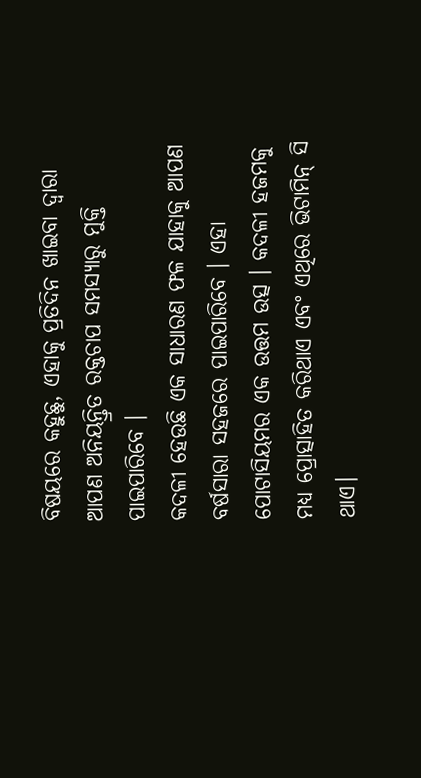ବିଷୟରେ କହୁଛୁ, ଏହାକୁ ପ୍ରତିଦିନ ଖାଇବା ଦ୍ୱାରା ଆପଣ ଅନିୟନ୍ତ୍ରିତ ରକ୍ତଚାପ ସମସ୍ୟାରୁ ମୁକ୍ତି ପାଇପାରିବେ ।
କଦଳୀ ହେଉଛି ଏକ ସାଧାରଣ ଫଳ ଯାହାକୁ ଆପଣ ବର୍ଷସାରା ସହଜରେ ପାଇପାରିବେ । ଏହା ପୋଟାସିୟମର ଏକ ଉତ୍ତମ ଉତ୍ସ । କଦଳୀ ହଜମକୁ ମଧ୍ୟ ପ୍ରୋତ୍ସାହିତ କରିଥାଏ ଏବଂ ଏଥିରେ ଭିଟାମିନ୍ ସି ଥାଏ।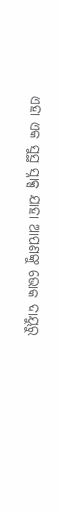ଏହା ଏକ ସୁସ୍ଥ ସ୍ନାକ୍ସ ଯାହା ଆପଣଙ୍କୁ ଭୋକ ଦାୟୁରୁ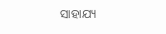ସାହାଯ୍ୟ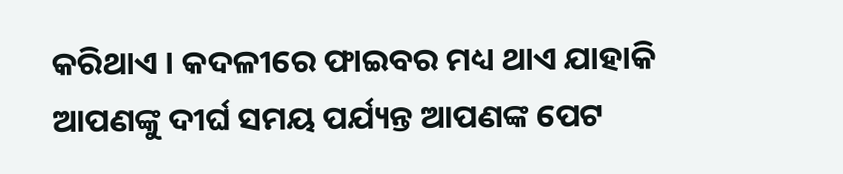କରିଥାଏ । କଦଳୀରେ ଫାଇବର ମଧ୍ୟ ଥାଏ ଯାହାକି ଆପଣଙ୍କୁ ଦୀର୍ଘ ସମୟ ପର୍ଯ୍ୟନ୍ତ ଆପଣଙ୍କ ପେଟ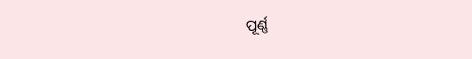ପୂର୍ଣ୍ଣ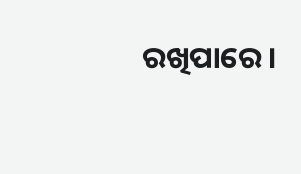ରଖିପାରେ ।